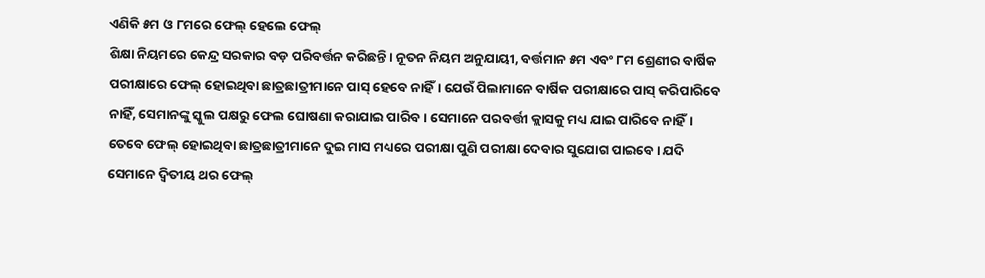ଏଣିକି ୫ମ ଓ ୮ମରେ ଫେଲ୍ ହେଲେ ଫେଲ୍
ଶିକ୍ଷା ନିୟମରେ କେନ୍ଦ୍ର ସରକାର ବଡ଼ ପରିବର୍ତ୍ତନ କରିଛନ୍ତି। ନୂତନ ନିୟମ ଅନୁଯାୟୀ, ବର୍ତ୍ତମାନ ୫ମ ଏବଂ ୮ମ ଶ୍ରେଣୀର ବାର୍ଷିକ ପରୀକ୍ଷାରେ ଫେଲ୍ ହୋଇଥିବା ଛାତ୍ରଛାତ୍ରୀମାନେ ପାସ୍ ହେବେ ନାହିଁ। ଯେଉଁ ପିଲାମାନେ ବାର୍ଷିକ ପରୀକ୍ଷାରେ ପାସ୍ କରିପାରିବେ ନାହିଁ, ସେମାନଙ୍କୁ ସ୍କୁଲ ପକ୍ଷରୁ ଫେଲ ଘୋଷଣା କରାଯାଇ ପାରିବ। ସେମାନେ ପରବର୍ତ୍ତୀ କ୍ଲାସକୁ ମଧ୍ୟ ଯାଇ ପାରିବେ ନାହିଁ।
ତେବେ ଫେଲ୍ ହୋଇଥିବା ଛାତ୍ରଛାତ୍ରୀମାନେ ଦୁଇ ମାସ ମଧ୍ୟରେ ପରୀକ୍ଷା ପୁଣି ପରୀକ୍ଷା ଦେବାର ସୁଯୋଗ ପାଇବେ। ଯଦି ସେମାନେ ଦ୍ୱିତୀୟ ଥର ଫେଲ୍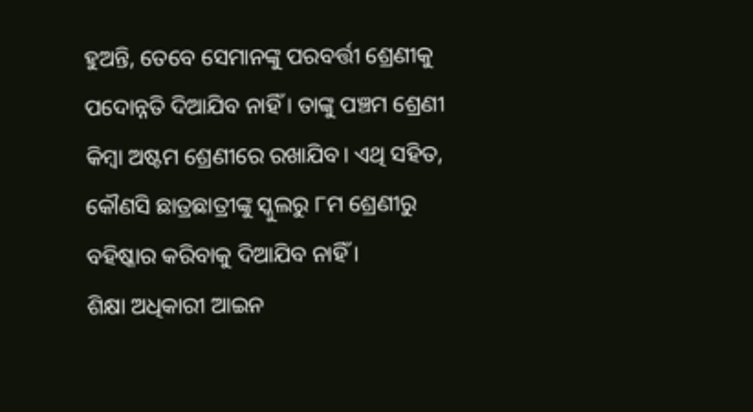ହୁଅନ୍ତି, ତେବେ ସେମାନଙ୍କୁ ପରବର୍ତ୍ତୀ ଶ୍ରେଣୀକୁ ପଦୋନ୍ନତି ଦିଆଯିବ ନାହିଁ । ତାଙ୍କୁ ପଞ୍ଚମ ଶ୍ରେଣୀ କିମ୍ବା ଅଷ୍ଟମ ଶ୍ରେଣୀରେ ରଖାଯିବ। ଏଥି ସହିତ, କୌଣସି ଛାତ୍ରଛାତ୍ରୀଙ୍କୁ ସ୍କୁଲରୁ ୮ମ ଶ୍ରେଣୀରୁ ବହିଷ୍କାର କରିବାକୁ ଦିଆଯିବ ନାହିଁ ।
ଶିକ୍ଷା ଅଧିକାରୀ ଆଇନ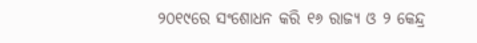୨୦୧୯ରେ ସଂଶୋଧନ କରି ୧୬ ରାଜ୍ୟ ଓ ୨ କେନ୍ଦ୍ର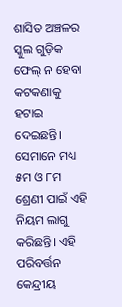ଶାସିତ ଅଞ୍ଚଳର ସ୍କୁଲ ଗୁଡ଼ିକ ଫେଲ୍ ନ ହେବା କଟକଣାକୁ ହଟାଇ ଦେଇଛନ୍ତି। ସେମାନେ ମଧ୍ୟ ୫ମ ଓ ୮ମ ଶ୍ରେଣୀ ପାଇଁ ଏହି ନିୟମ ଲାଗୁ କରିଛନ୍ତି। ଏହି ପରିବର୍ତ୍ତନ କେନ୍ଦ୍ରୀୟ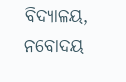ବିଦ୍ୟାଳୟ, ନବୋଦୟ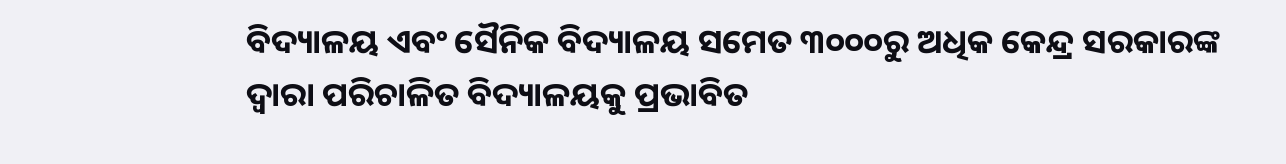ବିଦ୍ୟାଳୟ ଏବଂ ସୈନିକ ବିଦ୍ୟାଳୟ ସମେତ ୩୦୦୦ରୁ ଅଧିକ କେନ୍ଦ୍ର ସରକାରଙ୍କ ଦ୍ୱାରା ପରିଚାଳିତ ବିଦ୍ୟାଳୟକୁ ପ୍ରଭାବିତ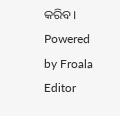କରିବ।
Powered by Froala Editor